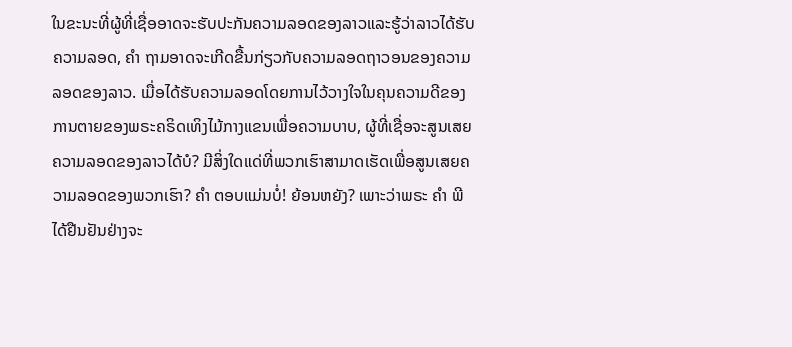ໃນຂະນະທີ່ຜູ້ທີ່ເຊື່ອອາດຈະຮັບປະກັນຄວາມລອດຂອງລາວແລະຮູ້ວ່າລາວໄດ້ຮັບຄວາມລອດ, ຄຳ ຖາມອາດຈະເກີດຂື້ນກ່ຽວກັບຄວາມລອດຖາວອນຂອງຄວາມລອດຂອງລາວ. ເມື່ອໄດ້ຮັບຄວາມລອດໂດຍການໄວ້ວາງໃຈໃນຄຸນຄວາມດີຂອງການຕາຍຂອງພຣະຄຣິດເທິງໄມ້ກາງແຂນເພື່ອຄວາມບາບ, ຜູ້ທີ່ເຊື່ອຈະສູນເສຍຄວາມລອດຂອງລາວໄດ້ບໍ? ມີສິ່ງໃດແດ່ທີ່ພວກເຮົາສາມາດເຮັດເພື່ອສູນເສຍຄວາມລອດຂອງພວກເຮົາ? ຄຳ ຕອບແມ່ນບໍ່! ຍ້ອນຫຍັງ? ເພາະວ່າພຣະ ຄຳ ພີໄດ້ຢືນຢັນຢ່າງຈະ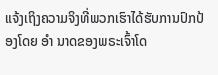ແຈ້ງເຖິງຄວາມຈິງທີ່ພວກເຮົາໄດ້ຮັບການປົກປ້ອງໂດຍ ອຳ ນາດຂອງພຣະເຈົ້າໂດ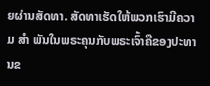ຍຜ່ານສັດທາ. ສັດທາເຮັດໃຫ້ພວກເຮົາມີຄວາມ ສຳ ພັນໃນພຣະຄຸນກັບພຣະເຈົ້າຄືຂອງປະທານຂ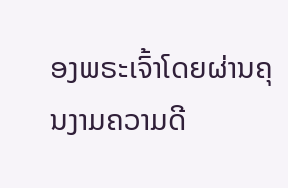ອງພຣະເຈົ້າໂດຍຜ່ານຄຸນງາມຄວາມດີ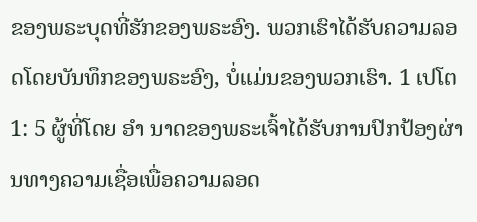ຂອງພຣະບຸດທີ່ຮັກຂອງພຣະອົງ. ພວກເຮົາໄດ້ຮັບຄວາມລອດໂດຍບັນທຶກຂອງພຣະອົງ, ບໍ່ແມ່ນຂອງພວກເຮົາ. 1 ເປໂຕ 1: 5 ຜູ້ທີ່ໂດຍ ອຳ ນາດຂອງພຣະເຈົ້າໄດ້ຮັບການປົກປ້ອງຜ່ານທາງຄວາມເຊື່ອເພື່ອຄວາມລອດ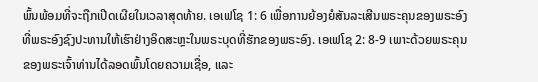ພົ້ນພ້ອມທີ່ຈະຖືກເປີດເຜີຍໃນເວລາສຸດທ້າຍ. ເອເຟໂຊ 1: 6 ເພື່ອການຍ້ອງຍໍສັນລະເສີນພຣະຄຸນຂອງພຣະອົງທີ່ພຣະອົງຊົງປະທານໃຫ້ເຮົາຢ່າງອິດສະຫຼະໃນພຣະບຸດທີ່ຮັກຂອງພຣະອົງ. ເອເຟໂຊ 2: 8-9 ເພາະດ້ວຍພຣະຄຸນຂອງພຣະເຈົ້າທ່ານໄດ້ລອດພົ້ນໂດຍຄວາມເຊື່ອ, ແລະ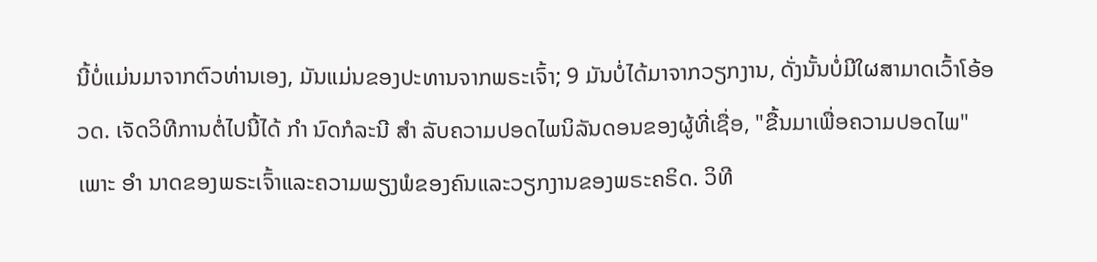ນີ້ບໍ່ແມ່ນມາຈາກຕົວທ່ານເອງ, ມັນແມ່ນຂອງປະທານຈາກພຣະເຈົ້າ; 9 ມັນບໍ່ໄດ້ມາຈາກວຽກງານ, ດັ່ງນັ້ນບໍ່ມີໃຜສາມາດເວົ້າໂອ້ອວດ. ເຈັດວິທີການຕໍ່ໄປນີ້ໄດ້ ກຳ ນົດກໍລະນີ ສຳ ລັບຄວາມປອດໄພນິລັນດອນຂອງຜູ້ທີ່ເຊື່ອ, "ຂື້ນມາເພື່ອຄວາມປອດໄພ" ເພາະ ອຳ ນາດຂອງພຣະເຈົ້າແລະຄວາມພຽງພໍຂອງຄົນແລະວຽກງານຂອງພຣະຄຣິດ. ວິທີ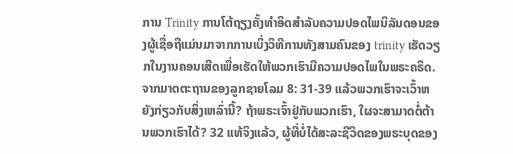ການ Trinity ການໂຕ້ຖຽງຄັ້ງທໍາອິດສໍາລັບຄວາມປອດໄພນິລັນດອນຂອງຜູ້ເຊື່ອຖືແມ່ນມາຈາກການເບິ່ງວິທີການທັງສາມຄົນຂອງ trinity ເຮັດວຽກໃນງານຄອນເສີດເພື່ອເຮັດໃຫ້ພວກເຮົາມີຄວາມປອດໄພໃນພຣະຄຣິດ. ຈາກມາດຕະຖານຂອງລູກຊາຍໂລມ 8: 31-39 ແລ້ວພວກເຮົາຈະເວົ້າຫຍັງກ່ຽວກັບສິ່ງເຫລົ່ານີ້? ຖ້າພຣະເຈົ້າຢູ່ກັບພວກເຮົາ, ໃຜຈະສາມາດຕໍ່ຕ້ານພວກເຮົາໄດ້? 32 ແທ້ຈິງແລ້ວ, ຜູ້ທີ່ບໍ່ໄດ້ສະລະຊີວິດຂອງພຣະບຸດຂອງ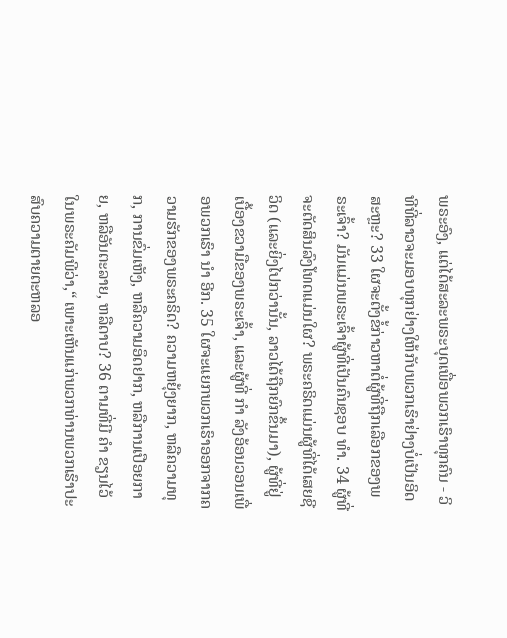ພຣະອົງ, ແຕ່ໄດ້ສະລະພຣະບຸດເພື່ອພວກເຮົາທຸກຄົນ - ວິທີທີ່ລາວຈະມອບທຸກຢ່າງໃຫ້ກັບພວກເຮົາຢ່າງບໍ່ເປັນອິດສະຫຼະ? 33 ໃຜຈະຕັ້ງຂໍ້ກ່າວຫາຕໍ່ຜູ້ທີ່ຖືກເລືອກຂອງພຣະເຈົ້າ? ມັນແມ່ນພຣະເຈົ້າຜູ້ທີ່ເປັນຄົນຊອບ ທຳ. 34 ຜູ້ທີ່ຈະຕັດສິນລົງໂທດແມ່ນໃຜ? ພຣະຄຣິດແມ່ນຜູ້ທີ່ໄດ້ເສຍຊີວິດ (ແລະຍິ່ງໄປກວ່ານັ້ນ, ລາວໄດ້ຖືກຍົກຂຶ້ນມາ), ຜູ້ທີ່ຢູ່ເບື້ອງຂວາມືຂອງພຣະເຈົ້າ, ແລະຜູ້ທີ່ ກຳ ລັງອ້ອນວອນເພື່ອພວກເຮົາ ນຳ ອີກ. 35 ໃຜຈະແຍກພວກເຮົາອອກຈາກຄວາມຮັກຂອງພຣະຄຣິດ? ຄວາມຫຍຸ້ງຍາກ, ຫລືຄວາມທຸກ, ການຂົ່ມເຫັງ, ຫລືຄວາມອຶດຢາກ, ຫລືການເປືອຍກາຍ, ຫລືອັນຕະລາຍ, ຫລືດາບ? 36 ຕາມທີ່ມີ ຄຳ ຂຽນໄວ້ໃນພຣະຄັມພີວ່າ,“ ເພາະເຫັນແກ່ພວກທ່ານພວກເຮົາປະສົບຄວາມຕາຍຕະຫລອ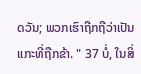ດວັນ; ພວກເຮົາຖືກຖືວ່າເປັນແກະທີ່ຖືກຂ້າ. " 37 ບໍ່, ໃນສິ່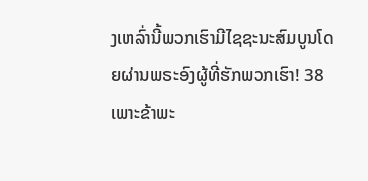ງເຫລົ່ານີ້ພວກເຮົາມີໄຊຊະນະສົມບູນໂດຍຜ່ານພຣະອົງຜູ້ທີ່ຮັກພວກເຮົາ! 38 ເພາະຂ້າພະ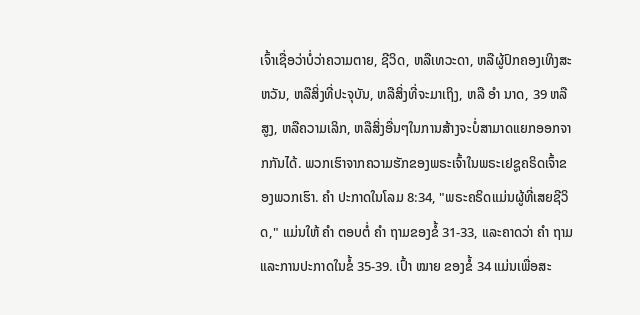ເຈົ້າເຊື່ອວ່າບໍ່ວ່າຄວາມຕາຍ, ຊີວິດ, ຫລືເທວະດາ, ຫລືຜູ້ປົກຄອງເທິງສະຫວັນ, ຫລືສິ່ງທີ່ປະຈຸບັນ, ຫລືສິ່ງທີ່ຈະມາເຖິງ, ຫລື ອຳ ນາດ, 39 ຫລືສູງ, ຫລືຄວາມເລິກ, ຫລືສິ່ງອື່ນໆໃນການສ້າງຈະບໍ່ສາມາດແຍກອອກຈາກກັນໄດ້. ພວກເຮົາຈາກຄວາມຮັກຂອງພຣະເຈົ້າໃນພຣະເຢຊູຄຣິດເຈົ້າຂອງພວກເຮົາ. ຄຳ ປະກາດໃນໂລມ 8:34, "ພຣະຄຣິດແມ່ນຜູ້ທີ່ເສຍຊີວິດ," ແມ່ນໃຫ້ ຄຳ ຕອບຕໍ່ ຄຳ ຖາມຂອງຂໍ້ 31-33, ແລະຄາດວ່າ ຄຳ ຖາມແລະການປະກາດໃນຂໍ້ 35-39. ເປົ້າ ໝາຍ ຂອງຂໍ້ 34 ແມ່ນເພື່ອສະ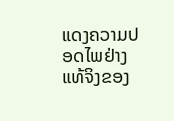ແດງຄວາມປອດໄພຢ່າງແທ້ຈິງຂອງ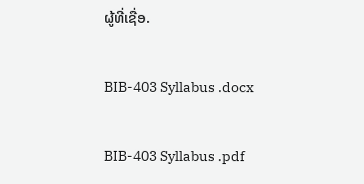ຜູ້ທີ່ເຊື່ອ.

BIB-403 Syllabus .docx

BIB-403 Syllabus .pdf